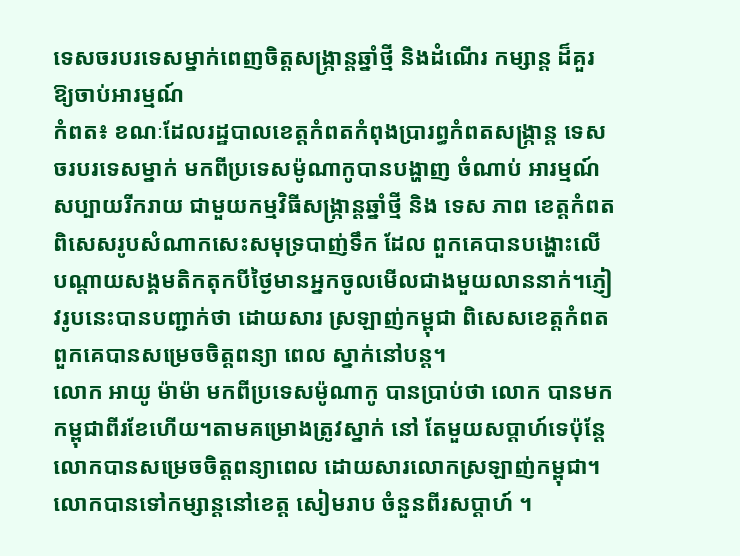ទេសចរបរទេសម្នាក់ពេញចិត្តសង្ក្រាន្តឆ្នាំថ្មី និងដំណើរ កម្សាន្ត ដ៏គួរឱ្យចាប់អារម្មណ៍
កំពត៖ ខណៈដែលរដ្ឋបាលខេត្តកំពតកំពុងប្រារព្ធកំពតសង្រ្កាន្ត ទេសចរបរទេសម្នាក់ មកពីប្រទេសម៉ូណាកូបានបង្ហាញ ចំណាប់ អារម្មណ៍សប្បាយរីករាយ ជាមួយកម្មវិធីសង្ក្រាន្តឆ្នាំថ្មី និង ទេស ភាព ខេត្តកំពត ពិសេសរូបសំណាកសេះសមុទ្របាញ់ទឹក ដែល ពួកគេបានបង្ហោះលើបណ្តាយសង្គមតិកតុកបីថ្ងៃមានអ្នកចូលមើលជាងមួយលាននាក់។ភ្ញៀវរូបនេះបានបញ្ជាក់ថា ដោយសារ ស្រឡាញ់កម្ពុជា ពិសេសខេត្តកំពត ពួកគេបានសម្រេចចិត្តពន្យា ពេល ស្នាក់នៅបន្ត។
លោក អាយូ ម៉ាម៉ា មកពីប្រទេសម៉ូណាកូ បានប្រាប់ថា លោក បានមកកម្ពុជាពីរខែហើយ។តាមគម្រោងត្រូវស្នាក់ នៅ តែមួយសប្តាហ៍ទេប៉ុន្តែលោកបានសម្រេចចិត្តពន្យាពេល ដោយសារលោកស្រឡាញ់កម្ពុជា។លោកបានទៅកម្សាន្តនៅខេត្ត សៀមរាប ចំនួនពីរសប្តាហ៍ ។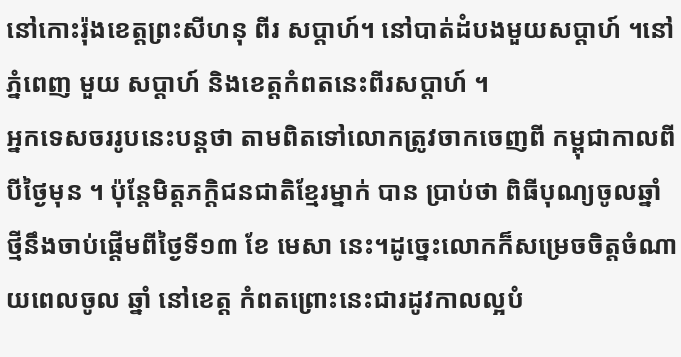នៅកោះរ៉ុងខេត្តព្រះសីហនុ ពីរ សប្តាហ៍។ នៅបាត់ដំបងមួយសប្តាហ៍ ។នៅភ្នំពេញ មួយ សប្តាហ៍ និងខេត្តកំពតនេះពីរសប្តាហ៍ ។
អ្នកទេសចររូបនេះបន្តថា តាមពិតទៅលោកត្រូវចាកចេញពី កម្ពុជាកាលពីបីថ្ងៃមុន ។ ប៉ុន្តែមិត្តភក្តិជនជាតិខ្មែរម្នាក់ បាន ប្រាប់ថា ពិធីបុណ្យចូលឆ្នាំថ្មីនឹងចាប់ផ្តើមពីថ្ងៃទី១៣ ខែ មេសា នេះ។ដូច្នេះលោកក៏សម្រេចចិត្តចំណាយពេលចូល ឆ្នាំ នៅខេត្ត កំពតព្រោះនេះជារដូវកាលល្អបំ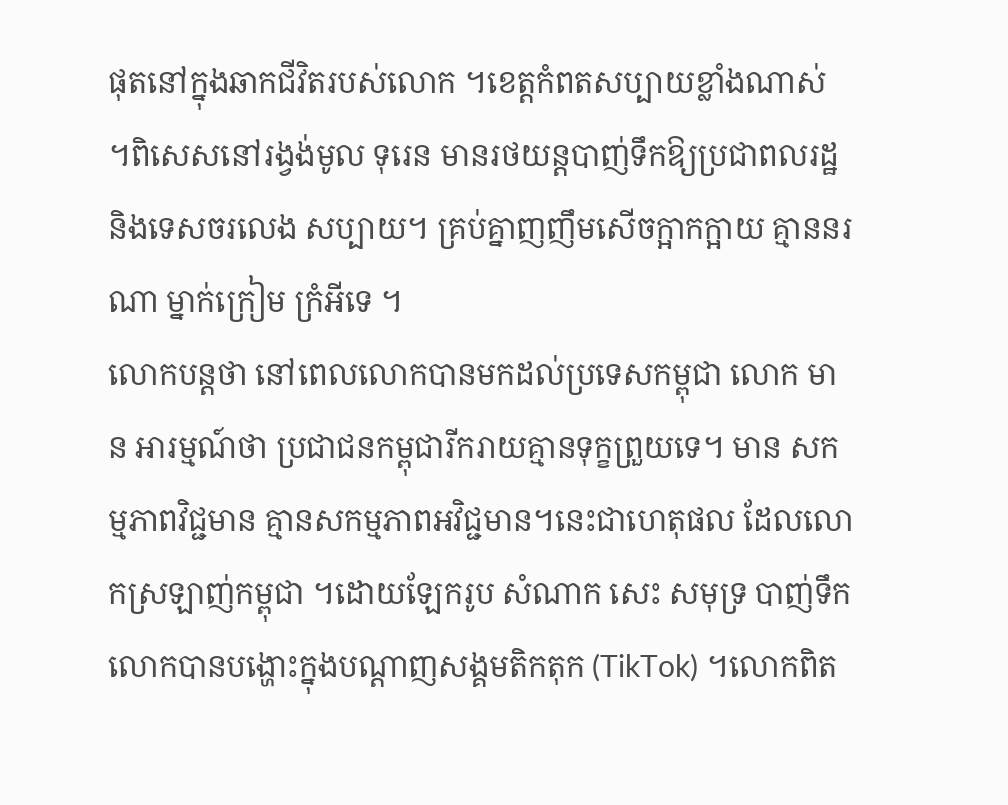ផុតនៅក្នុងឆាកជីវិតរបស់លោក ។ខេត្តកំពតសប្បាយខ្លាំងណាស់ ។ពិសេសនៅរង្វង់មូល ទុរេន មានរថយន្តបាញ់ទឹកឱ្យប្រជាពលរដ្ឋ និងទេសចរលេង សប្បាយ។ គ្រប់គ្នាញញឹមសើចក្អាកក្អាយ គ្មាននរណា ម្នាក់ក្រៀម ក្រំអីទេ ។
លោកបន្តថា នៅពេលលោកបានមកដល់ប្រទេសកម្ពុជា លោក មាន អារម្មណ៍ថា ប្រជាជនកម្ពុជារីករាយគ្មានទុក្ខព្រួយទេ។ មាន សកម្មភាពវិជ្ជមាន គ្មានសកម្មភាពអវិជ្ជមាន។នេះជាហេតុផល ដែលលោកស្រឡាញ់កម្ពុជា ។ដោយឡែករូប សំណាក សេះ សមុទ្រ បាញ់ទឹក លោកបានបង្ហោះក្នុងបណ្តាញសង្គមតិកតុក (TikTok) ។លោកពិត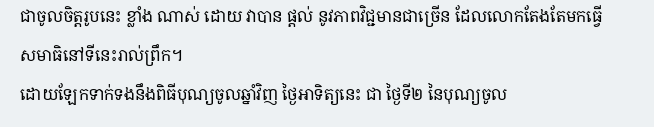ជាចូលចិត្តរូបនេះ ខ្លាំង ណាស់ ដោយ វាបាន ផ្តល់ នូវភាពវិជ្ជមានជាច្រើន ដែលលោកតែងតែមកធ្វើ សមាធិនៅទីនេះរាល់ព្រឹក។
ដោយឡែកទាក់ទងនឹងពិធីបុណ្យចូលឆ្នាំវិញ ថ្ងៃអាទិត្យនេះ ជា ថ្ងៃទី២ នៃបុណ្យចូល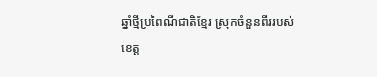ឆ្នាំថ្មីប្រពៃណីជាតិខ្មែរ ស្រុកចំនួនពីររបស់
ខេត្ត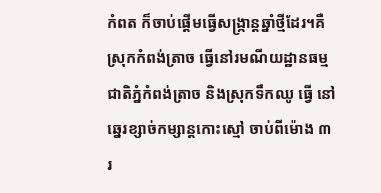កំពត ក៏ចាប់ផ្តើមធ្វើសង្ក្រាន្តឆ្នាំថ្មីដែរ។គឺស្រុកកំពង់ត្រាច ធ្វើនៅរមណីយដ្ឋានធម្មជាតិភ្នំកំពង់ត្រាច និងស្រុកទឹកឈូ ធ្វើ នៅឆ្នេរខ្សាច់កម្សាន្តកោះស្មៅ ចាប់ពីម៉ោង ៣ រ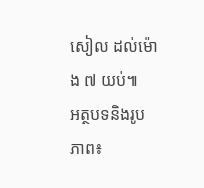សៀល ដល់ម៉ោង ៧ យប់៕
អត្ថបទនិងរូបភាព៖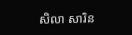សិលា សារិន